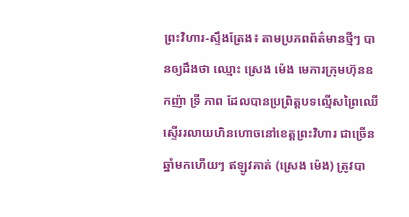ព្រះវិហារ-ស្ទឹងត្រែង៖ តាមប្រភពព័ត៌មានថ្មីៗ បានឲ្យដឹងថា ឈ្មោះ ស្រេង ម៉េង មេការក្រុមហ៊ុនឧកញ៉ា ទ្រី ភាព ដែលបានប្រព្រិត្តបទល្មើសព្រៃឈើ ស្ទើររលាយហិនហោចនៅខេត្តព្រះវិហារ ជាច្រើនឆ្នាំមកហើយៗ ឥឡូវគាត់ (ស្រេង ម៉េង) ត្រូវបា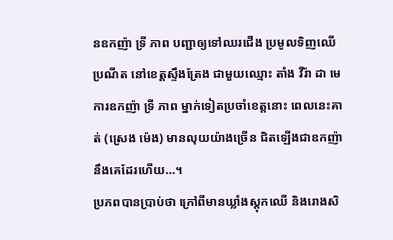នឧកញ៉ា ទ្រី ភាព បញ្ជាឲ្យទៅឈរជើង ប្រមូលទិញឈើប្រណីត នៅខេត្តស្ទឹងត្រែង ជាមួយឈ្មោះ តាំង វីរ៉ា ដា មេការឧកញ៉ា ទ្រី ភាព ម្នាក់ទៀតប្រចាំខេត្តនោះ ពេលនេះគាត់ (ស្រេង ម៉េង) មានលុយយ៉ាងច្រើន ជិតឡើងជាឧកញ៉ា នឹងគេដែរហើយ…។
ប្រភពបានប្រាប់ថា ក្រៅពីមានឃ្លាំងស្តុកឈើ និងរោងសិ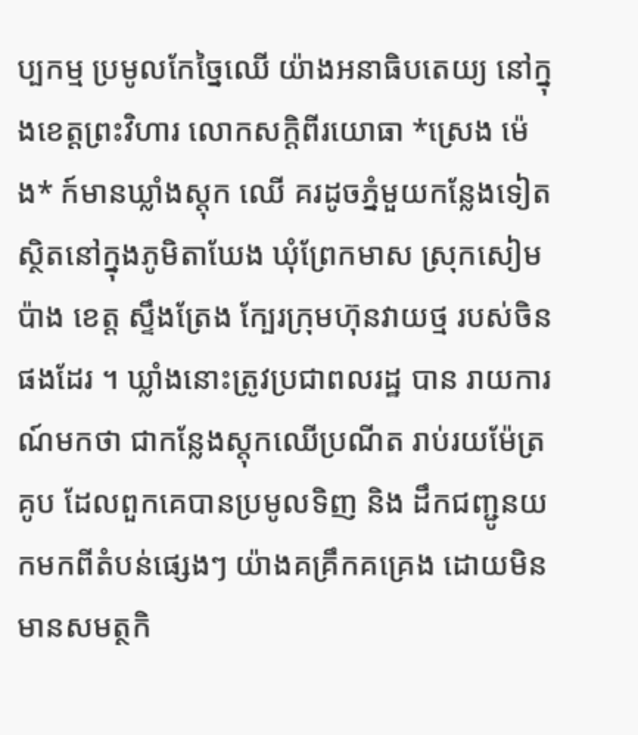ប្បកម្ម ប្រមូលកែច្នៃឈើ យ៉ាងអនាធិបតេយ្យ នៅក្នុងខេត្តព្រះវិហារ លោកសក្ដិពីរយោធា *ស្រេង ម៉េង* ក៍មានឃ្លាំងស្តុក ឈើ គរដូចភ្នំមួយកន្លែងទៀត ស្ថិតនៅក្នុងភូមិតាឃែង ឃុំព្រែកមាស ស្រុកសៀមប៉ាង ខេត្ត ស្ទឹងត្រែង ក្បែរក្រុមហ៊ុនវាយថ្ម របស់ចិនផងដែរ ។ ឃ្លាំងនោះត្រូវប្រជាពលរដ្ឋ បាន រាយការណ៍មកថា ជាកន្លែងស្តុកឈើប្រណីត រាប់រយម៉ែត្រគូប ដែលពួកគេបានប្រមូលទិញ និង ដឹកជញ្ជូនយកមកពីតំបន់ផ្សេងៗ យ៉ាងគគ្រឹកគគ្រេង ដោយមិនមានសមត្ថកិ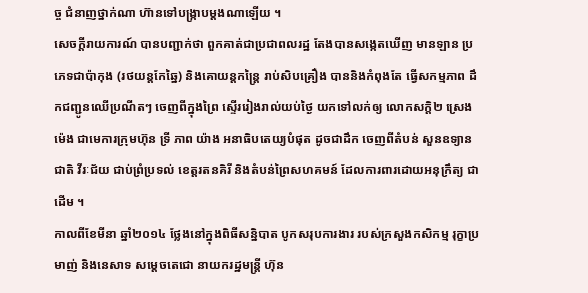ច្ច ជំនាញថ្នាក់ណា ហ៊ានទៅបង្ក្រាបម្ដងណាឡើយ ។
សេចក្ដីរាយការណ៍ បានបញ្ជាក់ថា ពួកគាត់ជាប្រជាពលរដ្ឋ តែងបានសង្កេតឃើញ មានឡាន ប្រភេទជាប៉ាកុង (រថយន្តកែឆ្នៃ) និងគោយន្តកន្ត្រៃ រាប់សិបគ្រឿង បាននិងកំពុងតែ ធ្វើសកម្មភាព ដឹកជញ្ជូនឈើប្រណីតៗ ចេញពីក្នុងព្រៃ ស្ទើររៀងរាល់យប់ថ្ងៃ យកទៅលក់ឲ្យ លោកសក្ដិ២ ស្រេង ម៉េង ជាមេការក្រុមហ៊ុន ទ្រី ភាព យ៉ាង អនាធិបតេយ្យបំផុត ដូចជាដឹក ចេញពីតំបន់ សួនឧទ្យានជាតិ វីរៈជ័យ ជាប់ព្រំប្រទល់ ខេត្តរតនគិរី និងតំបន់ព្រៃសហគមន៍ ដែលការពារដោយអនុក្រឹត្យ ជាដើម ។
កាលពីខែមីនា ឆ្នាំ២០១៤ ថ្លែងនៅក្នុងពិធីសន្និបាត បូកសរុបការងារ របស់ក្រសួងកសិកម្ម រុក្ខាប្រមាញ់ និងនេសាទ សម្ដេចតេជោ នាយករដ្ឋមន្ត្រី ហ៊ុន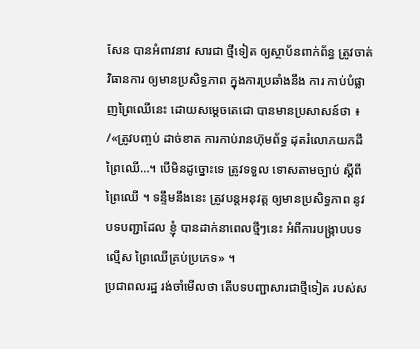សែន បានអំពាវនាវ សារជា ថ្មីទៀត ឲ្យស្ថាប័នពាក់ព័ន្ធ ត្រូវចាត់វិធានការ ឲ្យមានប្រសិទ្ធភាព ក្នុងការប្រឆាំងនឹង ការ កាប់បំផ្លាញព្រៃឈើនេះ ដោយសម្ដេចតេជោ បានមានប្រសាសន៍ថា ៖ /«ត្រូវបញ្ចប់ ដាច់ខាត ការកាប់រានហ៊ុមព័ទ្ធ ដុតរំលោភយកដីព្រៃឈើ…។ បើមិនដូច្នោះទេ ត្រូវទទួល ទោសតាមច្បាប់ ស្ដីពីព្រៃឈើ ។ ទន្ទឹមនឹងនេះ ត្រូវបន្តអនុវត្ត ឲ្យមានប្រសិទ្ធភាព នូវបទបញ្ជាដែល ខ្ញុំ បានដាក់នាពេលថ្មីៗនេះ អំពីការបង្ក្រាបបទល្មើស ព្រៃឈើគ្រប់ប្រភេទ» ។
ប្រជាពលរដ្ឋ រង់ចាំមើលថា តើបទបញ្ជាសារជាថ្មីទៀត របស់ស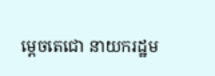ម្ដេចតេជោ នាយករដ្ឋម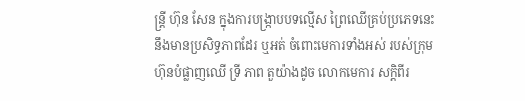ន្ត្រី ហ៊ុន សែន ក្នុងការបង្ក្រាបបទល្មើស ព្រៃឈើគ្រប់ប្រភេទនេះ នឹងមានប្រសិទ្ធភាពដែរ ឬអត់ ចំពោះមេការទាំងអស់ របស់ក្រុមហ៊ុនបំផ្លាញឈើ ទ្រី ភាព តួយ៉ាងដូច លោកមេការ សក្ដិពីរ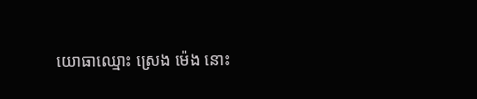យោធាឈ្មោះ ស្រេង ម៉េង នោះ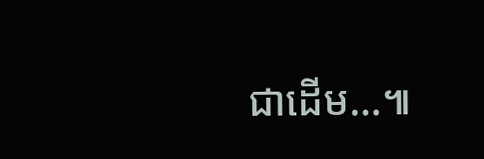ជាដើម…៕